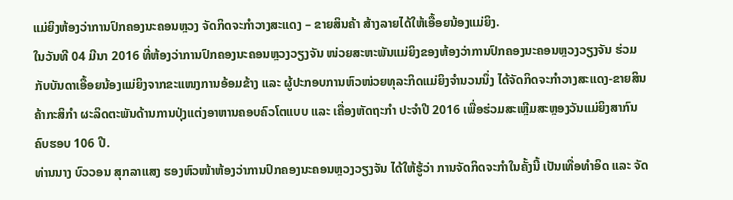ແມ່ຍິງຫ້ອງວ່າການປົກຄອງນະຄອນຫຼວງ ຈັດກິດຈະກໍາວາງສະແດງ – ຂາຍສິນຄ້າ ສ້າງລາຍໄດ້ໃຫ້ເອື້ອຍນ້ອງແມ່ຍິງ.
ໃນວັນທີ 04 ມີນາ 2016 ທີ່ຫ້ອງວ່າການປົກຄອງນະຄອນຫຼວງວຽງຈັນ ໜ່ວຍສະຫະພັນແມ່ຍິງຂອງຫ້ອງວ່າການປົກຄອງນະຄອນຫຼວງວຽງຈັນ ຮ່ວມກັບບັນດາເອື້ອຍນ້ອງແມ່ຍິງຈາກຂະແໜງການອ້ອມຂ້າງ ແລະ ຜູ້ປະກອບການຫົວໜ່ວຍທຸລະກິດແມ່ຍິງຈໍານວນນຶ່ງ ໄດ້ຈັດກິດຈະກໍາວາງສະແດງ-ຂາຍສິນຄ້າກະສິກໍາ ຜະລິດຕະພັນດ້ານການປຸ່ງແຕ່ງອາຫານຄອບຄົວໂຕແບບ ແລະ ເຄື່ອງຫັດຖະກໍາ ປະຈໍາປີ 2016 ເພື່ອຮ່ວມສະເຫຼີມສະຫຼອງວັນແມ່ຍິງສາກົນຄົບຮອບ 106 ປີ.
ທ່ານນາງ ບົວວອນ ສຸກລາແສງ ຮອງຫົວໜ້າຫ້ອງວ່າການປົກຄອງນະຄອນຫຼວງວຽງຈັນ ໄດ້ໃຫ້ຮູ້ວ່າ ການຈັດກິດຈະກໍາໃນຄັ້ງນີ້ ເປັນເທື່ອທໍາອິດ ແລະ ຈັດ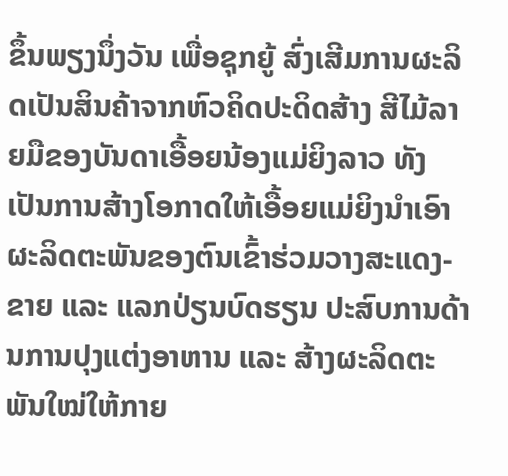ຂຶ້ນພຽງນຶ່ງວັນ ເພື່ອຊຸກຍູ້ ສົ່ງເສີມການຜະລິດເປັນສິນຄ້າຈາກຫົວຄິດປະດິດສ້າງ ສີໄມ້ລາຍມືຂອງບັນດາເອື້ອຍນ້ອງແມ່ຍິງລາວ ທັງເປັນການສ້າງໂອກາດໃຫ້ເອື້ອຍແມ່ຍິງນໍາເອົາຜະລິດຕະພັນຂອງຕົນເຂົ້າຮ່ວມວາງສະແດງ-ຂາຍ ແລະ ແລກປ່ຽນບົດຮຽນ ປະສົບການດ້ານການປຸງແຕ່ງອາຫານ ແລະ ສ້າງຜະລິດຕະພັນໃໝ່ໃຫ້ກາຍ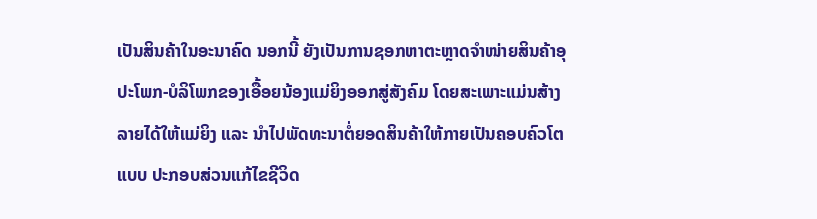ເປັນສິນຄ້າໃນອະນາຄົດ ນອກນີ້ ຍັງເປັນການຊອກຫາຕະຫຼາດຈໍາໜ່າຍສິນຄ້າອຸປະໂພກ-ບໍລິໂພກຂອງເອື້ອຍນ້ອງແມ່ຍິງອອກສູ່ສັງຄົມ ໂດຍສະເພາະແມ່ນສ້າງລາຍໄດ້ໃຫ້ແມ່ຍິງ ແລະ ນໍາໄປພັດທະນາຕໍ່ຍອດສິນຄ້າໃຫ້ກາຍເປັນຄອບຄົວໂຕແບບ ປະກອບສ່ວນແກ້ໄຂຊີວິດ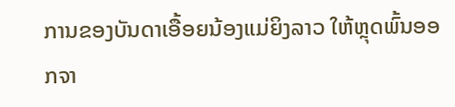ການຂອງບັນດາເອື້ອຍນ້ອງແມ່ຍິງລາວ ໃຫ້ຫຼຸດພົ້ນອອກຈາ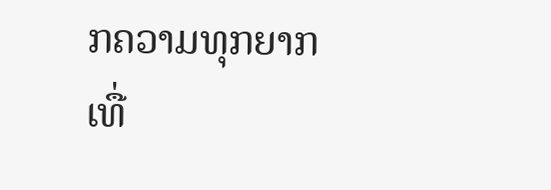ກຄວາມທຸກຍາກເທື່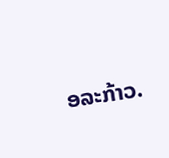ອລະກ້າວ.